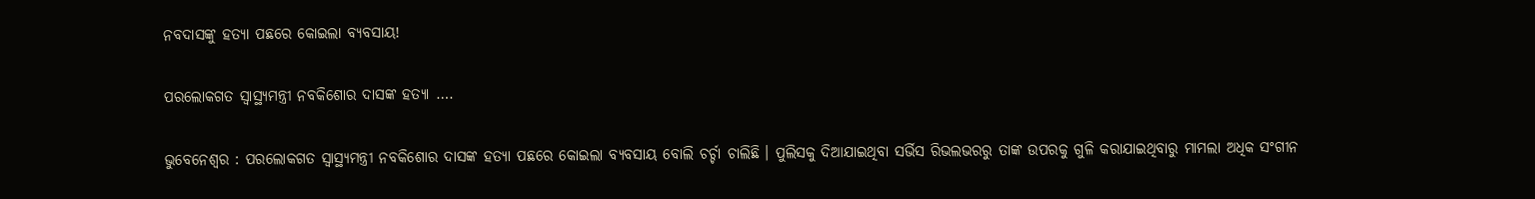ନବଦାସଙ୍କୁ ହତ୍ୟା ପଛରେ କୋଇଲା ବ୍ୟବସାୟ!

ପରଲୋକଗତ ସ୍ୱାସ୍ଥ୍ୟମନ୍ତ୍ରୀ ନବକିଶୋର ଦାସଙ୍କ ହତ୍ୟା ….

ଭୁବେନେଶ୍ଵର : ପରଲୋକଗତ ସ୍ୱାସ୍ଥ୍ୟମନ୍ତ୍ରୀ ନବକିଶୋର ଦାସଙ୍କ ହତ୍ୟା ପଛରେ କୋଇଲା ବ୍ୟବସାୟ ବୋଲି ଚର୍ଚ୍ଚା ଚାଲିଛି । ପୁଲିସକୁ ଦିଆଯାଇଥିବା ସର୍ଭିସ ରିଭଲଭରରୁ ତାଙ୍କ ଉପରକୁ ଗୁଳି କରାଯାଇଥିବାରୁ ମାମଲା ଅଧିକ ସଂଗୀନ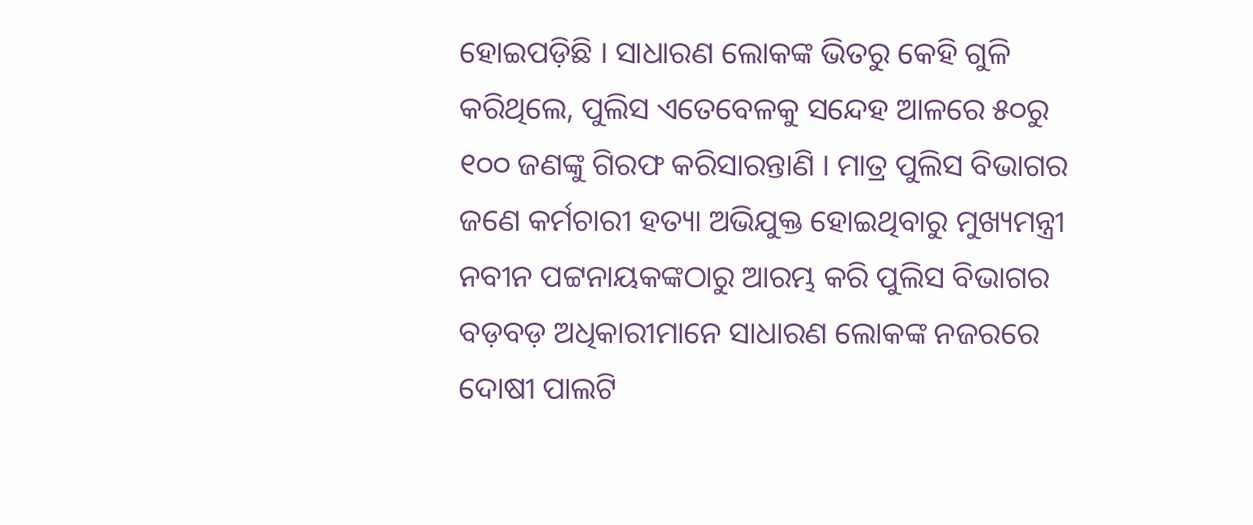ହୋଇପଡ଼ିଛି । ସାଧାରଣ ଲୋକଙ୍କ ଭିତରୁ କେହି ଗୁଳି କରିଥିଲେ, ପୁଲିସ ଏତେବେଳକୁ ସନ୍ଦେହ ଆଳରେ ୫୦ରୁ ୧୦୦ ଜଣଙ୍କୁ ଗିରଫ କରିସାରନ୍ତାଣି । ମାତ୍ର ପୁଲିସ ବିଭାଗର ଜଣେ କର୍ମଚାରୀ ହତ୍ୟା ଅଭିଯୁକ୍ତ ହୋଇଥିବାରୁ ମୁଖ୍ୟମନ୍ତ୍ରୀ ନବୀନ ପଟ୍ଟନାୟକଙ୍କଠାରୁ ଆରମ୍ଭ କରି ପୁଲିସ ବିଭାଗର ବଡ଼ବଡ଼ ଅଧିକାରୀମାନେ ସାଧାରଣ ଲୋକଙ୍କ ନଜରରେ ଦୋଷୀ ପାଲଟି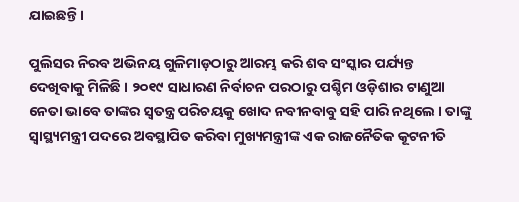ଯାଇଛନ୍ତି ।

ପୁଲିସର ନିରବ ଅଭିନୟ ଗୁଳିମାଡ଼ଠାରୁ ଆରମ୍ଭ କରି ଶବ ସଂସ୍କାର ପର୍ଯ୍ୟନ୍ତ ଦେଖିବାକୁ ମିଳିଛି । ୨୦୧୯ ସାଧାରଣ ନିର୍ବାଚନ ପରଠାରୁ ପଶ୍ଚିମ ଓଡ଼ିଶାର ଟାଣୁଆ ନେତା ଭାବେ ତାଙ୍କର ସ୍ୱତନ୍ତ୍ର ପରିଚୟକୁ ଖୋଦ ନବୀନବାବୁ ସହି ପାରି ନଥିଲେ । ତାଙ୍କୁ ସ୍ୱାସ୍ଥ୍ୟମନ୍ତ୍ରୀ ପଦରେ ଅବସ୍ଥାପିତ କରିବା ମୁଖ୍ୟମନ୍ତ୍ରୀଙ୍କ ଏକ ରାଜନୈତିକ କୂଟନୀତି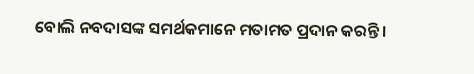ବୋଲି ନବଦାସଙ୍କ ସମର୍ଥକମାନେ ମତାମତ ପ୍ରଦାନ କରନ୍ତି ।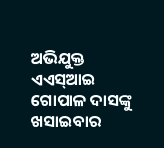ଅଭିଯୁକ୍ତ ଏଏସ୍‌ଆଇ ଗୋପାଳ ଦାସଙ୍କୁ ଖସାଇବାର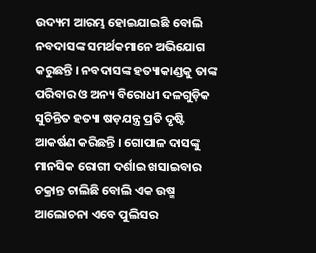ଉଦ୍ୟମ ଆରମ୍ଭ ହୋଇଯାଇଛି ବୋଲି ନବଦାସଙ୍କ ସମର୍ଥକମାନେ ଅଭିଯୋଗ କରୁଛନ୍ତି । ନବଦାସଙ୍କ ହତ୍ୟାକାଣ୍ଡକୁ ତାଙ୍କ ପରିବାର ଓ ଅନ୍ୟ ବିରୋଧୀ ଦଳଗୁଡ଼ିକ ସୁଚିନ୍ତିତ ହତ୍ୟା ଷଡ଼ଯନ୍ତ୍ର ପ୍ରତି ଦୃଷ୍ଟି ଆକର୍ଷଣ କରିଛନ୍ତି । ଗୋପାଳ ଦାସଙ୍କୁ ମାନସିକ ରୋଗୀ ଦର୍ଶାଇ ଖସାଇବାର ଚକ୍ରାନ୍ତ ଚାଲିଛି ବୋଲି ଏକ ଉଷ୍ମ ଆଲୋଚନା ଏବେ ପୁଲିସର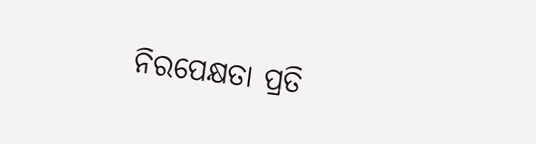ନିରପେକ୍ଷତା ପ୍ରତି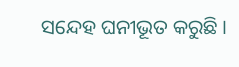ସନ୍ଦେହ ଘନୀଭୂତ କରୁଛି ।